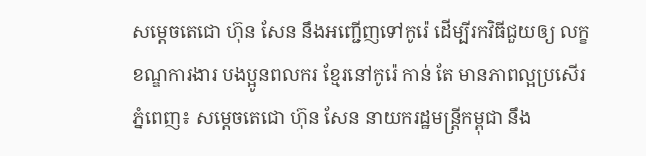សម្តេចតេជោ ហ៊ុន សែន នឹងអញ្ជើញទៅកូរ៉េ ដើម្បីរកវិធីជួយឲ្យ លក្ខខណ្ឌការងារ បងប្អូនពលករ ខ្មែរនៅកូរ៉េ កាន់ តែ មានភាពល្អប្រសើរ
ភ្នំពេញ៖ សម្តេចតេជោ ហ៊ុន សែន នាយករដ្ឋមន្រ្តីកម្ពុជា នឹង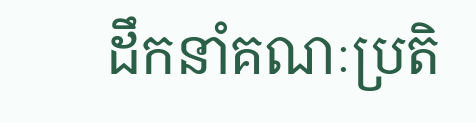ដឹកនាំគណៈប្រតិ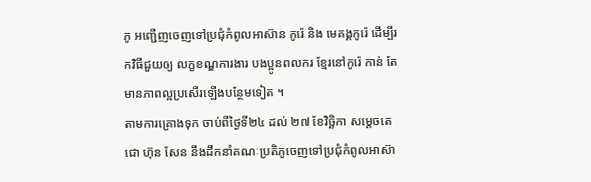ភូ អញ្ជើញចេញទៅប្រជុំកំពូលអាស៊ាន កូរ៉េ និង មេគង្គកូរ៉េ ដើម្បីរកវិធីជួយឲ្យ លក្ខខណ្ឌការងារ បងប្អូនពលករ ខ្មែរនៅកូរ៉េ កាន់ តែ មានភាពល្អប្រសើរឡើងបន្ថែមទៀត ។
តាមការគ្រោងទុក ចាប់ពីថ្ងៃទី២៤ ដល់ ២៧ ខែវិច្ឆិកា សម្តេចតេជោ ហ៊ុន សែន នឹងដឹកនាំគណៈប្រតិភូចេញទៅប្រជុំកំពូលអាស៊ា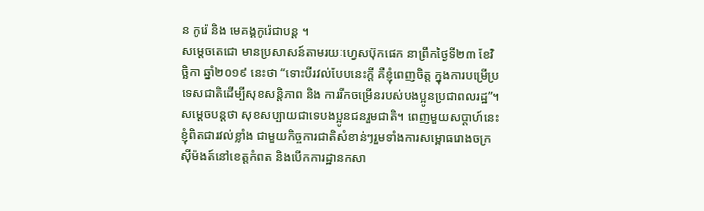ន កូរ៉េ និង មេគង្គកូរ៉េជាបន្ត ។
សម្តេចតេជោ មានប្រសាសន៍តាមរយៈហ្វេសប៊ុកផេក នាព្រឹកថ្ងៃទី២៣ ខែវិច្ឆិកា ឆ្នាំ២០១៩ នេះថា “ទោះបីរវល់បែបនេះក្តី គឺខ្ញុំពេញចិត្ត ក្នុងការបម្រើប្រទេសជាតិដើម្បីសុខសន្តិភាព និង ការរីកចម្រើនរបស់បងប្អូនប្រជាពលរដ្ឋ”។
សម្តេចបន្តថា សុខសប្បាយជាទេបងប្អូនជនរួមជាតិ។ ពេញមួយសប្តាហ៍នេះខ្ញុំពិតជារវល់ខ្លាំង ជាមួយកិច្ចការជាតិសំខាន់ៗរួមទាំងការសម្ពោធរោងចក្រស៊ីម៉ងត៍នៅខេត្តកំពត និងបើកការដ្ឋានកសា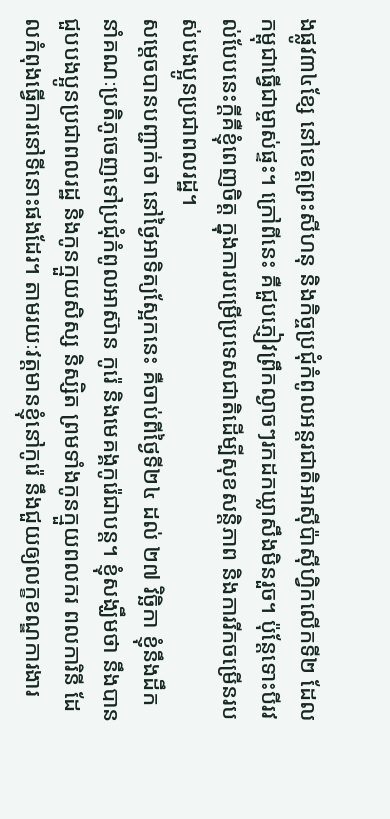ងផ្លូវ៣៤ខ្សែ នៅខេត្តព្រះសីហនុ និងកិច្ចប្រជុំកំពូលអន្តរជាតិអាស៊ីប៉ាស៊ីហ្វិកលើកទី២ ដែលកម្ពុជាធ្វើជាម្ចាស់ផ្ទះ។ ក្រៅពីនេះ គឺជួបភ្ញៀវព្រឹកល្ងាចៗរកដកឃ្លាសឹងមិនរួច។ ប៉ុន្តែទោះបីរវល់បែបនេះក្តីគឺខ្ញុំពេញចិត្ត ក្នុងការបម្រើប្រទេសជាតិដើម្បីសុខសន្តិភាព និងការរីកចម្រើនរបស់បងប្អូនប្រជាពលរដ្ឋ។
សម្តេចបានបញ្ជាក់ថា នៅថ្ងៃអាទិត្យស្អែកនេះ គឺចាប់ពីថ្ងៃទី២៤ ដល់ ២៧ វិច្ឆិកា ខ្ញុំនឹងដឹកនាំគណៈប្រតិភូចេញទៅប្រជុំកំពូលអាស៊ាន កូរ៉េ និងមេគង្គកូរ៉េជាបន្ត។ ខ្ញុំសង្ឃឹមថា នឹងបានជួបបងប្អូនប្រជាពលរដ្ឋ និងកូនក្មួយសិស្ស និស្សិត ព្រមទាំងកូនក្មួយពលករ ពលការិនី ដែលកំពុងធ្វើការនៅទីនោះផងដែរ។ តាមរយៈវត្តមានខ្ញុំនៅកូរ៉េ នឹងជួយឲ្យលក្ខខណ្ឌការងារ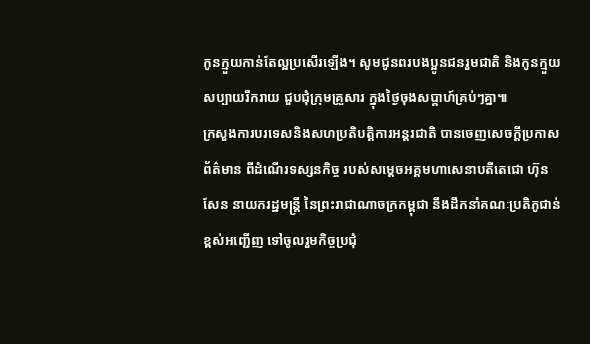កូនក្មួយកាន់តែល្អប្រសើរឡើង។ សូមជូនពរបងប្អូនជនរួមជាតិ និងកូនក្មួយសប្បាយរីករាយ ជួបជុំក្រុមគ្រួសារ ក្នុងថ្ងៃចុងសប្តាហ៍គ្រប់ៗគ្នា៕
ក្រសួងការបរទេសនិងសហប្រតិបត្តិការអន្តរជាតិ បានចេញសេចក្តីប្រកាសព័ត៌មាន ពីដំណើរទស្សនកិច្ច របស់សម្តេចអគ្គមហាសេនាបតីតេជោ ហ៊ុន សែន នាយករដ្ឋមន្រ្តី នៃព្រះរាជាណាចក្រកម្ពុជា នឹងដឹកនាំគណៈប្រតិភូជាន់ខ្ពស់អញ្ជើញ ទៅចូលរួមកិច្ចប្រជុំ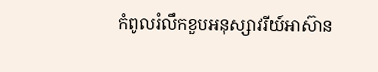កំពូលរំលឹកខួបអនុស្សាវរីយ៍អាស៊ាន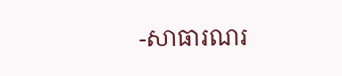-សាធារណរ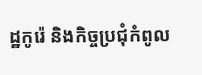ដ្ឋកូរ៉េ និងកិច្ចប្រជុំកំពូល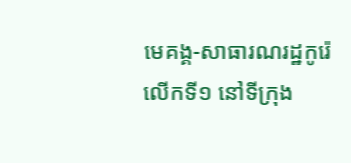មេគង្គ-សាធារណរដ្ឋកូរ៉េលើកទី១ នៅទីក្រុង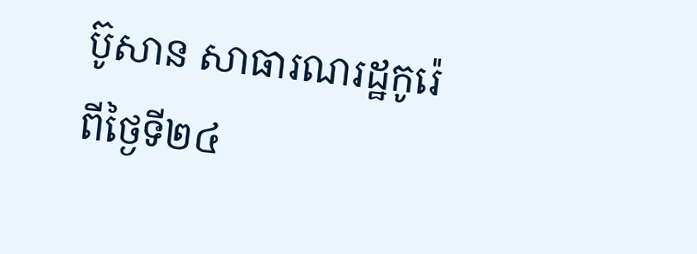ប៊ូសាន សាធារណរដ្ឋកូរ៉េ ពីថ្ងៃទី២៤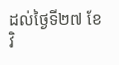ដល់ថ្ងៃទី២៧ ខែវិ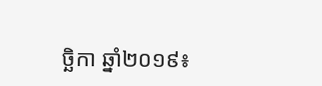ច្ឆិកា ឆ្នាំ២០១៩៖